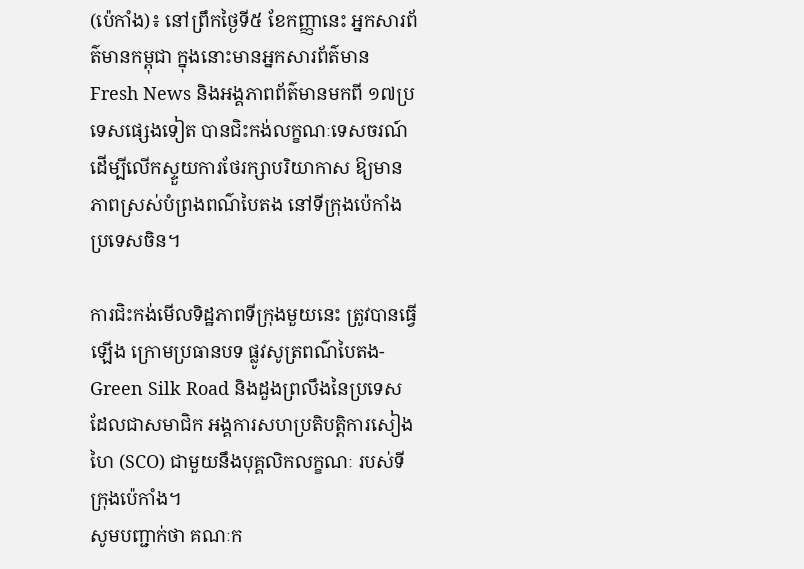(ប៉េកាំង)៖ នៅព្រឹកថ្ងៃទី៥ ខែកញ្ញានេះ អ្នកសារព័ត៌មានកម្ពុជា ក្នុងនោះមានអ្នកសារព័ត៌មាន Fresh News និងអង្គភាពព័ត៌មានមកពី ១៧ប្រទេសផ្សេងទៀត បានជិះកង់លក្ខណៈទេសចរណ៍ ដើម្បីលើកស្ទួយការថែរក្សាបរិយាកាស ឱ្យមានភាពស្រស់បំព្រងពណ៌បៃតង នៅទីក្រុងប៉េកាំង ប្រទេសចិន។

ការជិះកង់មើលទិដ្ឋភាពទីក្រុងមួយនេះ ត្រូវបានធ្វើឡើង ក្រោមប្រធានបទ ផ្លូវសូត្រពណ៌បៃតង- Green Silk Road និងដួងព្រលឹងនៃប្រទេស ដែលជាសមាជិក អង្គការសហប្រតិបត្តិការសៀងហៃ (SCO) ជាមួយនឹងបុគ្គលិកលក្ខណៈ របស់ទីក្រុងប៉េកាំង។
សូមបញ្ជាក់ថា គណៈក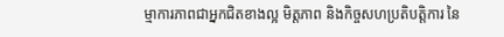ម្មាការភាពជាអ្នកជិតខាងល្អ មិត្តភាព និងកិច្ចសហប្រតិបត្តិការ នៃ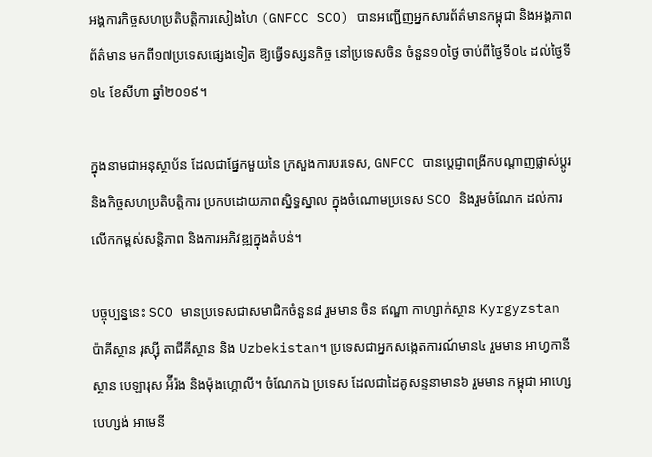អង្គការកិច្ចសហប្រតិបត្តិការសៀងហៃ (GNFCC SCO) បានអញ្ជើញអ្នកសារព័ត៌មានកម្ពុជា និងអង្គភាពព័ត៌មាន មកពី១៧ប្រទេសផ្សេងទៀត ឱ្យធ្វើទស្សនកិច្ច នៅប្រទេសចិន ចំនួន១០ថ្ងៃ ចាប់ពីថ្ងៃទី០៤ ដល់ថ្ងៃទី១៤ ខែសីហា ឆ្នាំ២០១៩។

ក្នុងនាមជាអនុស្ថាប័ន ដែលជាផ្នែកមួយនៃ ក្រសួងការបរទេស, GNFCC បានប្តេជ្ញាពង្រីកបណ្តាញផ្លាស់ប្តូរ និងកិច្ចសហប្រតិបត្តិការ ប្រកបដោយភាពស្និទ្ធស្នាល ក្នុងចំណោមប្រទេស SCO និងរួមចំណែក ដល់ការលើកកម្ពស់សន្តិភាព និងការអភិវឌ្ឍក្នុងតំបន់។

បច្ចុប្បន្ននេះ SCO មានប្រទេសជាសមាជិកចំនួន៨ រួមមាន ចិន ឥណ្ឌា កាហ្សាក់ស្ថាន Kyrgyzstan ប៉ាគីស្ថាន រុស្ស៊ី តាជីគីស្ថាន និង Uzbekistan។ ប្រទេសជាអ្នកសង្កេតការណ៍មាន៤ រួមមាន អាហ្វកានីស្ថាន បេឡារុស អ៉ីរ៉ង និងម៉ុងហ្គោលី។ ចំណែកឯ ប្រទេស ដែលជាដៃគូសន្ទនាមាន៦ រួមមាន កម្ពុជា អាហ្សេបេហ្សង់ អាមេនី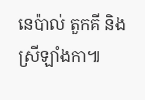នេប៉ាល់ តួកគី និងស្រីឡាំងកា៕